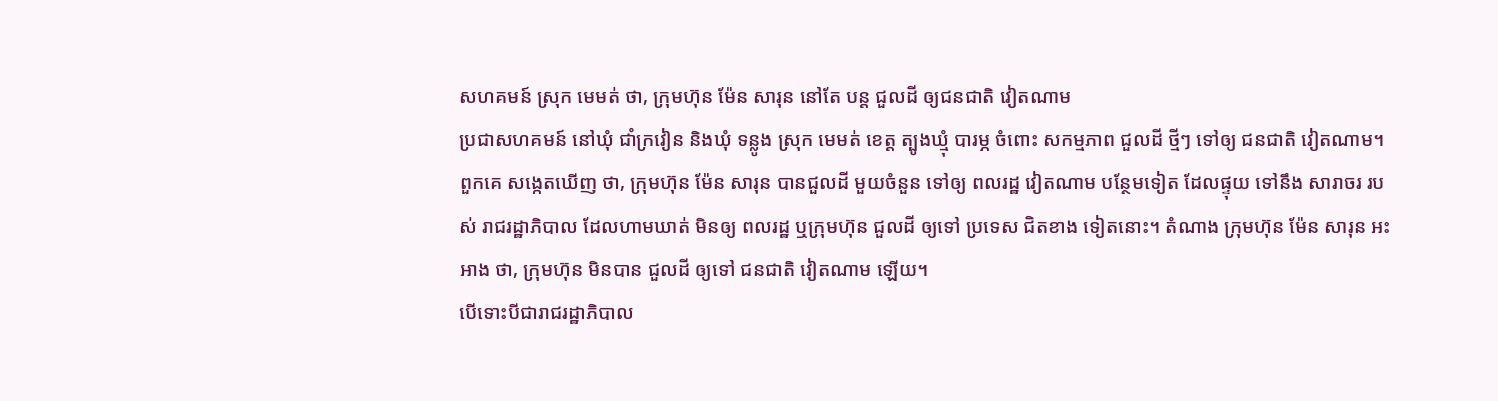សហគមន៍ ស្រុក មេមត់ ថា, ក្រុមហ៊ុន ម៉ែន សារុន នៅតែ បន្ត ជួលដី ឲ្យជនជាតិ វៀតណាម
ប្រជាសហគមន៍ នៅឃុំ ជាំក្រវៀន និងឃុំ ទន្លូង ស្រុក មេមត់ ខេត្ត ត្បូងឃ្មុំ បារម្ភ ចំពោះ សកម្មភាព ជួលដី ថ្មីៗ ទៅឲ្យ ជនជាតិ វៀតណាម។ ពួកគេ សង្កេតឃើញ ថា, ក្រុមហ៊ុន ម៉ែន សារុន បានជួលដី មួយចំនួន ទៅឲ្យ ពលរដ្ឋ វៀតណាម បន្ថែមទៀត ដែលផ្ទុយ ទៅនឹង សារាចរ របស់ រាជរដ្ឋាភិបាល ដែលហាមឃាត់ មិនឲ្យ ពលរដ្ឋ ឬក្រុមហ៊ុន ជួលដី ឲ្យទៅ ប្រទេស ជិតខាង ទៀតនោះ។ តំណាង ក្រុមហ៊ុន ម៉ែន សារុន អះអាង ថា, ក្រុមហ៊ុន មិនបាន ជួលដី ឲ្យទៅ ជនជាតិ វៀតណាម ឡើយ។
បើទោះបីជារាជរដ្ឋាភិបាល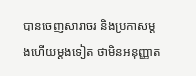បានចេញសារាចរ និងប្រកាសម្តងហើយម្តងទៀត ថាមិនអនុញ្ញាត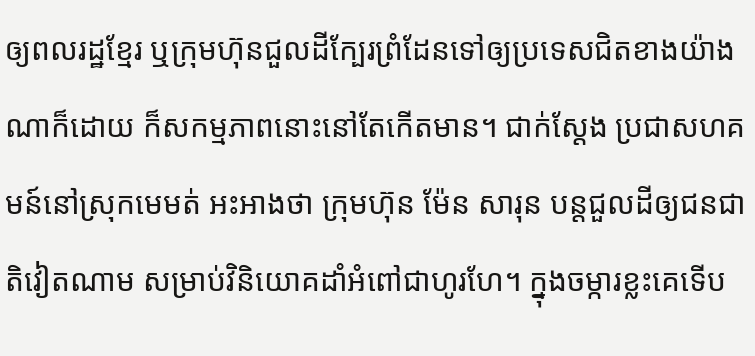ឲ្យពលរដ្ឋខ្មែរ ឬក្រុមហ៊ុនជួលដីក្បែរព្រំដែនទៅឲ្យប្រទេសជិតខាងយ៉ាងណាក៏ដោយ ក៏សកម្មភាពនោះនៅតែកើតមាន។ ជាក់ស្តែង ប្រជាសហគមន៍នៅស្រុកមេមត់ អះអាងថា ក្រុមហ៊ុន ម៉ែន សារុន បន្តជួលដីឲ្យជនជាតិវៀតណាម សម្រាប់វិនិយោគដាំអំពៅជាហូរហែ។ ក្នុងចម្ការខ្លះគេទើប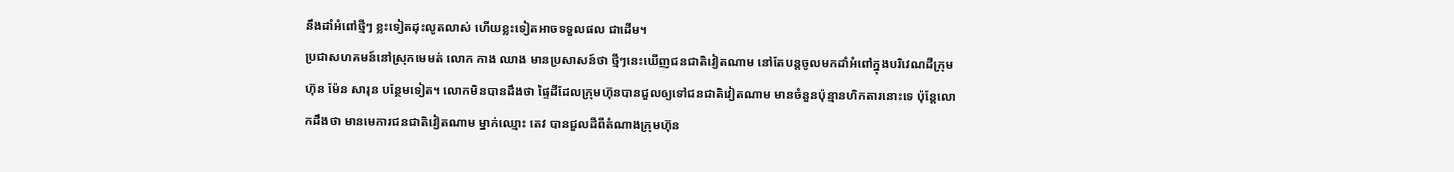នឹងដាំអំពៅថ្មីៗ ខ្លះទៀតដុះលូតលាស់ ហើយខ្លះទៀតអាចទទួលផល ជាដើម។
ប្រជាសហគមន៍នៅស្រុកមេមត់ លោក កាង ឈាង មានប្រសាសន៍ថា ថ្មីៗនេះឃើញជនជាតិវៀតណាម នៅតែបន្តចូលមកដាំអំពៅក្នុងបរិវេណដីក្រុមហ៊ុន ម៉ែន សារុន បន្ថែមទៀត។ លោកមិនបានដឹងថា ផ្ទៃដីដែលក្រុមហ៊ុនបានជួលឲ្យទៅជនជាតិវៀតណាម មានចំនួនប៉ុន្មានហិកតារនោះទេ ប៉ុន្តែលោកដឹងថា មានមេការជនជាតិវៀតណាម ម្នាក់ឈ្មោះ តេវ បានជួលដីពីតំណាងក្រុមហ៊ុន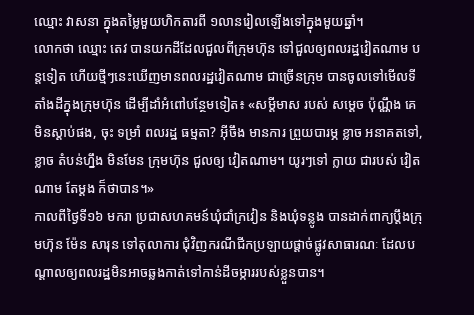ឈ្មោះ វាសនា ក្នុងតម្លៃមួយហិកតារពី ១លានរៀលឡើងទៅក្នុងមួយឆ្នាំ។
លោកថា ឈ្មោះ តេវ បានយកដីដែលជួលពីក្រុមហ៊ុន ទៅជួលឲ្យពលរដ្ឋវៀតណាម បន្តទៀត ហើយថ្មីៗនេះឃើញមានពលរដ្ឋវៀតណាម ជាច្រើនក្រុម បានចូលទៅមើលទីតាំងដីក្នុងក្រុមហ៊ុន ដើម្បីដាំអំពៅបន្ថែមទៀត៖ «សម្ដីមាស របស់ សម្ដេច ប៉ុណ្ណឹង គេ មិនស្តាប់ផង, ចុះ ទម្រាំ ពលរដ្ឋ ធម្មតា? អ៊ីចឹង មានការ ព្រួយបារម្ភ ខ្លាច អនាគតទៅ, ខ្លាច តំបន់ហ្នឹង មិនមែន ក្រុមហ៊ុន ជួលឲ្យ វៀតណាម។ យូរៗទៅ ក្លាយ ជារបស់ វៀតណាម តែម្តង ក៏ថាបាន។»
កាលពីថ្ងៃទី១៦ មករា ប្រជាសហគមន៍ឃុំជាំក្រវៀន និងឃុំទន្លូង បានដាក់ពាក្យប្ដឹងក្រុមហ៊ុន ម៉ែន សារុន ទៅតុលាការ ជុំវិញករណីជីកប្រឡាយផ្តាច់ផ្លូវសាធារណៈ ដែលបណ្ដាលឲ្យពលរដ្ឋមិនអាចឆ្លងកាត់ទៅកាន់ដីចម្ការរបស់ខ្លួនបាន។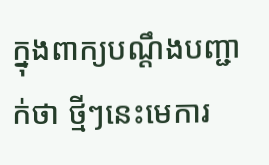ក្នុងពាក្យបណ្ដឹងបញ្ជាក់ថា ថ្មីៗនេះមេការ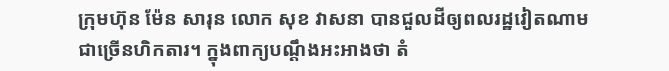ក្រុមហ៊ុន ម៉ែន សារុន លោក សុខ វាសនា បានជួលដីឲ្យពលរដ្ឋវៀតណាម ជាច្រើនហិកតារ។ ក្នុងពាក្យបណ្ដឹងអះអាងថា តំ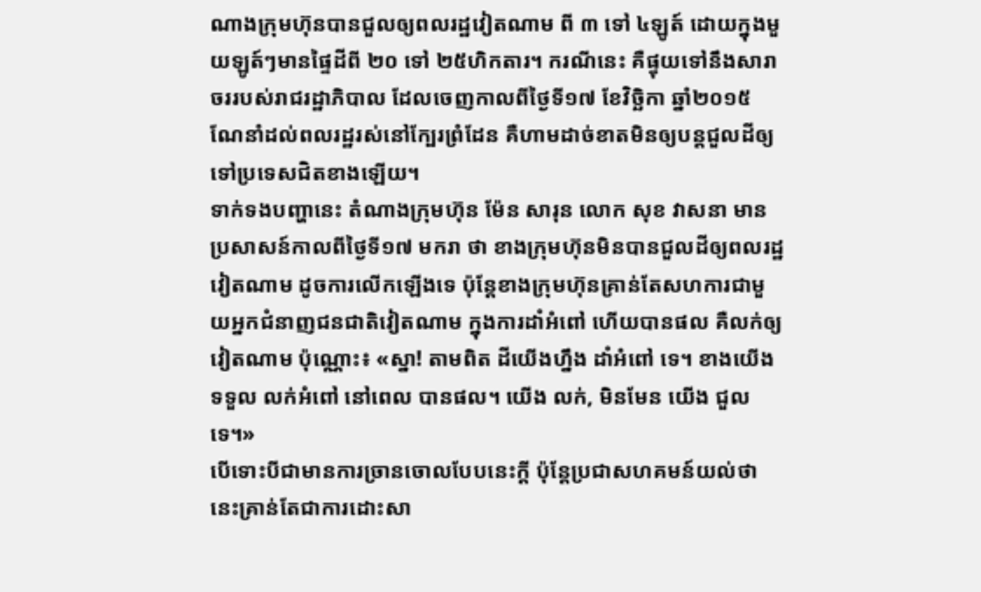ណាងក្រុមហ៊ុនបានជួលឲ្យពលរដ្ឋវៀតណាម ពី ៣ ទៅ ៤ឡូត៍ ដោយក្នុងមួយឡូត៍ៗមានផ្ទៃដីពី ២០ ទៅ ២៥ហិកតារ។ ករណីនេះ គឺផ្ទុយទៅនឹងសារាចររបស់រាជរដ្ឋាភិបាល ដែលចេញកាលពីថ្ងៃទី១៧ ខែវិច្ឆិកា ឆ្នាំ២០១៥ ណែនាំដល់ពលរដ្ឋរស់នៅក្បែរព្រំដែន គឺហាមដាច់ខាតមិនឲ្យបន្តជួលដីឲ្យទៅប្រទេសជិតខាងឡើយ។
ទាក់ទងបញ្ហានេះ តំណាងក្រុមហ៊ុន ម៉ែន សារុន លោក សុខ វាសនា មានប្រសាសន៍កាលពីថ្ងៃទី១៧ មករា ថា ខាងក្រុមហ៊ុនមិនបានជួលដីឲ្យពលរដ្ឋវៀតណាម ដូចការលើកឡើងទេ ប៉ុន្តែខាងក្រុមហ៊ុនគ្រាន់តែសហការជាមួយអ្នកជំនាញជនជាតិវៀតណាម ក្នុងការដាំអំពៅ ហើយបានផល គឺលក់ឲ្យវៀតណាម ប៉ុណ្ណោះ៖ «ស្នា! តាមពិត ដីយើងហ្នឹង ដាំអំពៅ ទេ។ ខាងយើង ទទួល លក់អំពៅ នៅពេល បានផល។ យើង លក់, មិនមែន យើង ជួលទេ។»
បើទោះបីជាមានការច្រានចោលបែបនេះក្តី ប៉ុន្តែប្រជាសហគមន៍យល់ថា នេះគ្រាន់តែជាការដោះសា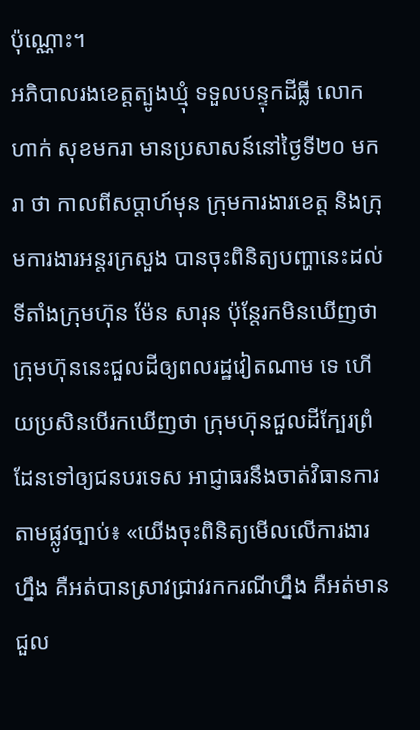ប៉ុណ្ណោះ។
អភិបាលរងខេត្តត្បូងឃ្មុំ ទទួលបន្ទុកដីធ្លី លោក ហាក់ សុខមករា មានប្រសាសន៍នៅថ្ងៃទី២០ មករា ថា កាលពីសប្ដាហ៍មុន ក្រុមការងារខេត្ត និងក្រុមការងារអន្តរក្រសួង បានចុះពិនិត្យបញ្ហានេះដល់ទីតាំងក្រុមហ៊ុន ម៉ែន សារុន ប៉ុន្តែរកមិនឃើញថា ក្រុមហ៊ុននេះជួលដីឲ្យពលរដ្ឋវៀតណាម ទេ ហើយប្រសិនបើរកឃើញថា ក្រុមហ៊ុនជួលដីក្បែរព្រំដែនទៅឲ្យជនបរទេស អាជ្ញាធរនឹងចាត់វិធានការតាមផ្លូវច្បាប់៖ «យើងចុះពិនិត្យមើលលើការងារហ្នឹង គឺអត់បានស្រាវជ្រាវរកករណីហ្នឹង គឺអត់មានជួល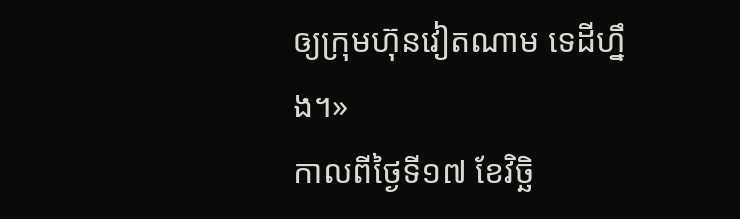ឲ្យក្រុមហ៊ុនវៀតណាម ទេដីហ្នឹង។»
កាលពីថ្ងៃទី១៧ ខែវិច្ឆិ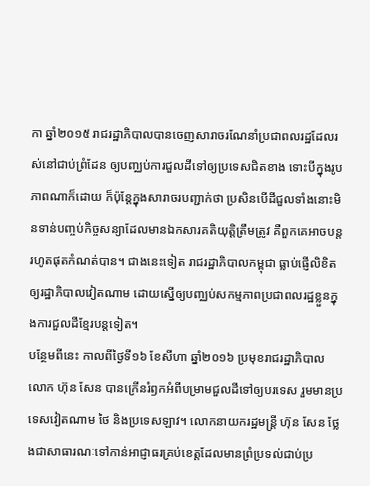កា ឆ្នាំ២០១៥ រាជរដ្ឋាភិបាលបានចេញសារាចរណែនាំប្រជាពលរដ្ឋដែលរស់នៅជាប់ព្រំដែន ឲ្យបញ្ឈប់ការជួលដីទៅឲ្យប្រទេសជិតខាង ទោះបីក្នុងរូបភាពណាក៏ដោយ ក៏ប៉ុន្តែក្នុងសារាចរបញ្ជាក់ថា ប្រសិនបើដីជួលទាំងនោះមិនទាន់បញ្ចប់កិច្ចសន្យាដែលមានឯកសារគតិយុត្តិត្រឹមត្រូវ គឺពួកគេអាចបន្តរហូតផុតកំណត់បាន។ ជាងនេះទៀត រាជរដ្ឋាភិបាលកម្ពុជា ធ្លាប់ផ្ញើលិខិតឲ្យរដ្ឋាភិបាលវៀតណាម ដោយស្នើឲ្យបញ្ឈប់សកម្មភាពប្រជាពលរដ្ឋខ្លួនក្នុងការជួលដីខ្មែរបន្តទៀត។
បន្ថែមពីនេះ កាលពីថ្ងៃទី១៦ ខែសីហា ឆ្នាំ២០១៦ ប្រមុខរាជរដ្ឋាភិបាល លោក ហ៊ុន សែន បានក្រើនរំឭកអំពីបម្រាមជួលដីទៅឲ្យបរទេស រួមមានប្រទេសវៀតណាម ថៃ និងប្រទេសឡាវ។ លោកនាយករដ្ឋមន្ត្រី ហ៊ុន សែន ថ្លែងជាសាធារណៈទៅកាន់អាជ្ញាធរគ្រប់ខេត្តដែលមានព្រំប្រទល់ជាប់ប្រ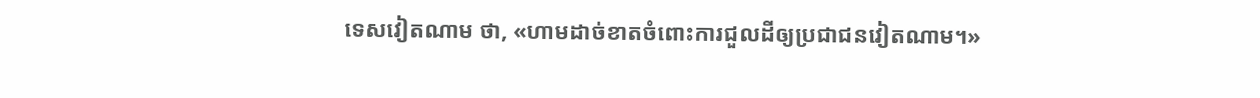ទេសវៀតណាម ថា, «ហាមដាច់ខាតចំពោះការជួលដីឲ្យប្រជាជនវៀតណាម។»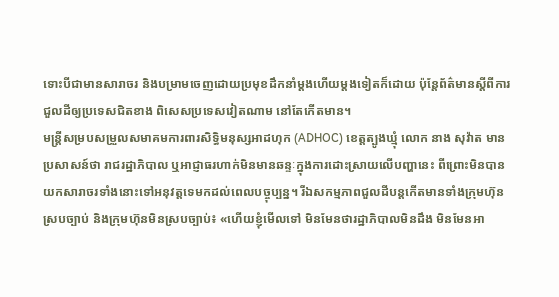ទោះបីជាមានសារាចរ និងបម្រាមចេញដោយប្រមុខដឹកនាំម្តងហើយម្តងទៀតក៏ដោយ ប៉ុន្តែព័ត៌មានស្ដីពីការជួលដីឲ្យប្រទេសជិតខាង ពិសេសប្រទេសវៀតណាម នៅតែកើតមាន។
មន្ត្រីសម្របសម្រួលសមាគមការពារសិទ្ធិមនុស្សអាដហុក (ADHOC) ខេត្តត្បូងឃ្មុំ លោក នាង សុវ៉ាត មានប្រសាសន៍ថា រាជរដ្ឋាភិបាល ឬអាជ្ញាធរហាក់មិនមានឆន្ទៈក្នុងការដោះស្រាយលើបញ្ហានេះ ពីព្រោះមិនបានយកសារាចរទាំងនោះទៅអនុវត្តទេមកដល់ពេលបច្ចុប្បន្ន។ រីឯសកម្មភាពជួលដីបន្តកើតមានទាំងក្រុមហ៊ុនស្របច្បាប់ និងក្រុមហ៊ុនមិនស្របច្បាប់៖ «ហើយខ្ញុំមើលទៅ មិនមែនថារដ្ឋាភិបាលមិនដឹង មិនមែនអា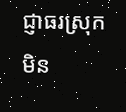ជ្ញាធរស្រុក មិន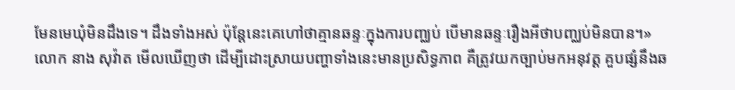មែនមេឃុំមិនដឹងទេ។ ដឹងទាំងអស់ ប៉ុន្តែនេះគេហៅថាគ្មានឆន្ទៈក្នុងការបញ្ឈប់ បើមានឆន្ទៈរឿងអីថាបញ្ឈប់មិនបាន។»
លោក នាង សុវ៉ាត មើលឃើញថា ដើម្បីដោះស្រាយបញ្ហាទាំងនេះមានប្រសិទ្ធភាព គឺត្រូវយកច្បាប់មកអនុវត្ត គួបផ្សំនឹងឆ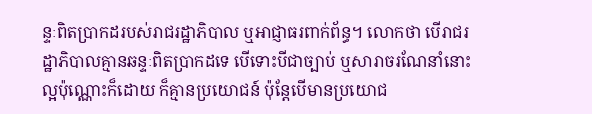ន្ទៈពិតប្រាកដរបស់រាជរដ្ឋាភិបាល ឬអាជ្ញាធរពាក់ព័ន្ធ។ លោកថា បើរាជរដ្ឋាភិបាលគ្មានឆន្ទៈពិតប្រាកដទេ បើទោះបីជាច្បាប់ ឬសារាចរណែនាំនោះល្អប៉ុណ្ណោះក៏ដោយ ក៏គ្មានប្រយោជន៍ ប៉ុន្តែបើមានប្រយោជ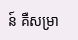ន៍ គឺសម្រា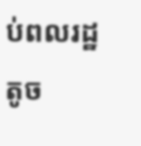ប់ពលរដ្ឋតូច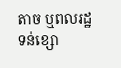តាច ឬពលរដ្ឋទន់ខ្សោ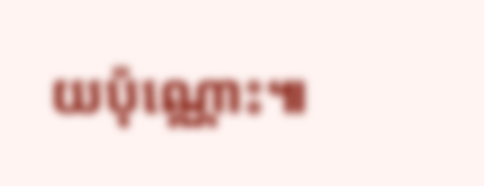យប៉ុណ្ណោះ៕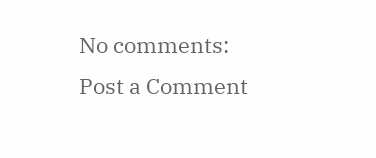No comments:
Post a Comment